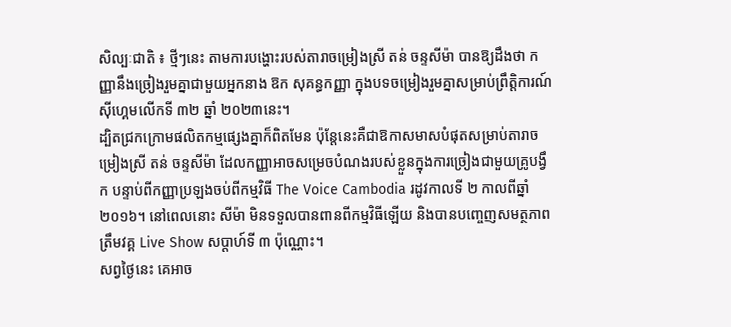សិល្បៈជាតិ ៖ ថ្មីៗនេះ តាមការបង្ហោះរបស់តារាចម្រៀងស្រី តន់ ចន្ទសីម៉ា បានឱ្យដឹងថា កញ្ញានឹងច្រៀងរួមគ្នាជាមួយអ្នកនាង ឱក សុគន្ធកញ្ញា ក្នុងបទចម្រៀងរួមគ្នាសម្រាប់ព្រឹត្តិការណ៍ស៊ីហ្គេមលើកទី ៣២ ឆ្នាំ ២០២៣នេះ។
ដ្បិតជ្រកក្រោមផលិតកម្មផ្សេងគ្នាក៏ពិតមែន ប៉ុន្តែនេះគឺជាឱកាសមាសបំផុតសម្រាប់តារាចម្រៀងស្រី តន់ ចន្ទសីម៉ា ដែលកញ្ញាអាចសម្រេចបំណងរបស់ខ្លួនក្នុងការច្រៀងជាមួយគ្រូបង្វឹក បន្ទាប់ពីកញ្ញាប្រឡងចប់ពីកម្មវិធី The Voice Cambodia រដូវកាលទី ២ កាលពីឆ្នាំ ២០១៦។ នៅពេលនោះ សីម៉ា មិនទទួលបានពានពីកម្មវិធីឡើយ និងបានបញ្ចេញសមត្ថភាពត្រឹមវគ្គ Live Show សប្ដាហ៍ទី ៣ ប៉ុណ្ណោះ។
សព្វថ្ងៃនេះ គេអាច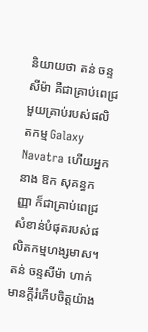និយាយថា តន់ ចន្ទសីម៉ា គឺជាគ្រាប់ពេជ្រមួយគ្រាប់របស់ផលិតកម្ម Galaxy Navatra ហើយអ្នកនាង ឱក សុគន្ធកញ្ញា ក៏ជាគ្រាប់ពេជ្រសំខាន់បំផុតរបស់ផលិតកម្មហង្សមាស។ តន់ ចន្ទសីម៉ា ហាក់មានក្តីរំភើបចិត្តយ៉ាង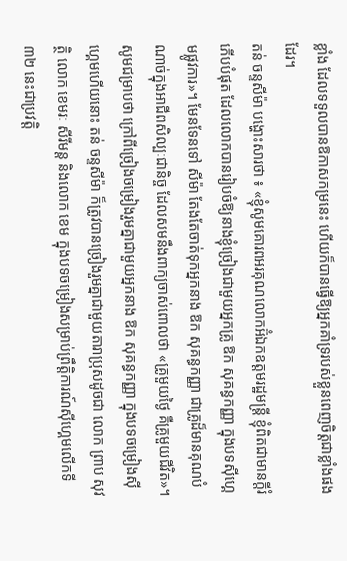ខ្លាំង ដែលទទួលបានឱកាសកម្រនេះ ហើយក៏បានធ្វើឱ្យអ្នកគាំទ្ររបស់ខ្លួនពេញចិត្តជាខ្លាំងផងដែរ។
តន់ ចន្ទសីម៉ា បង្ហោះសារថា ៖ «ខ្ញុំសូមគោរពអរគុណលោកអ៊ំឯកឧត្តមរដ្ឋមន្ត្រី ខ្ញុំពិតជាមានក្ដីរំភើបបំផុត ដែលលោកបានរៀបចំឱ្យនាងខ្ញុំច្រៀងជាមួយអ្នកគ្រូ ឱក សុគន្ធកញ្ញា ក្នុងបទស៊ីហ្គេមផ្លូវការ»។ មែនទែនទៅ សីម៉ា តែងតែចាត់ទុកអ្នកនាង ឱក សុគន្ធកញ្ញា ជាគ្រូដ៏មានគុណបំណាច់ក្នុងអាជីពសិល្បៈជានិច្ច ដែលសមនឹងពាក្យចាស់ពោលថា «គ្រូមួយថ្ងៃ គឺគ្រូមួយជីវិត»។
សូមជម្រាបថា ក្រៅពីច្រៀងចម្រៀងរួមគ្នាជាមួយអ្នកនាង ឱក សុគន្ធកញ្ញា ក្នុងបទចម្រៀងស៊ីហ្គេមហើយនោះ តន់ ចន្ទសីម៉ា ក៏ត្រូវបានច្រៀងរួមគ្នាជាមួយតារាប្រុសដូចជា លោក ព្រាប សុវត្ថិ លោក ខេមរៈ សីរីមន្ត និងលោក ខេម ក្នុងបទចម្រៀងសម្រាប់ព្រឹត្តិការណ៍ស៊ីហ្គេមលើកទី ៣២ នេះជាប្រវត្តិ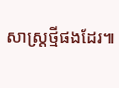សាស្ត្រថ្មីផងដែរ៕